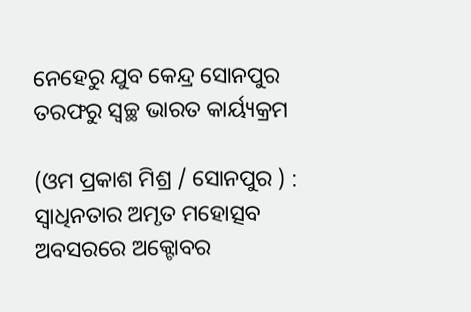ନେହେରୁ ଯୁବ କେନ୍ଦ୍ର ସୋନପୁର ତରଫରୁ ସ୍ୱଚ୍ଛ ଭାରତ କାର୍ୟ୍ୟକ୍ରମ

(ଓମ ପ୍ରକାଶ ମିଶ୍ର / ସୋନପୁର ) : ସ୍ଵାଧିନତାର ଅମୃତ ମହୋତ୍ସବ ଅବସରରେ ଅକ୍ଟୋବର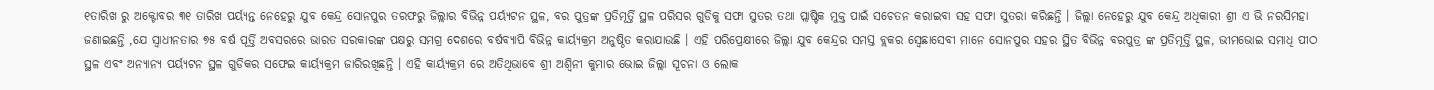୧ତାରିଖ ରୁ ଅକ୍ଟୋବର ୩୧ ତାରିଖ ପର୍ୟ୍ୟନ୍ତ ନେହେରୁ ଯୁବ କେନ୍ଦ୍ର ସୋନପୁର ତରଫରୁ ଜିଲ୍ଲାର ବିଭିନ୍ନ ପର୍ୟ୍ୟଟନ ସ୍ଥଳ, ବର ପୁତ୍ରଙ୍କ ପ୍ରତିମୂର୍ତ୍ତି ସ୍ଥଳ ପରିସର ଗୁଡିକୁ ସଫା ସୁତର ତଥା ପ୍ଲାଷ୍ଟିକ ମୁକ୍ତ ପାଇଁ ସଚେତନ କରାଇବା ସହ ସଫା ସୁତରା କରିଛନ୍ତି । ଜିଲ୍ଲା ନେହେରୁ ଯୁବ କେନ୍ଦ୍ର ଅଧିକାରୀ ଶ୍ରୀ ଏ ଭି ନରସିମହା ଜଣାଇଛନ୍ତି ,ଯେ ସ୍ଵାଧୀନତାର ୭୫ ବର୍ଷ ପୂର୍ତ୍ତି ଅବସରରେ ଭାରତ ସରକାରଙ୍କ ପକ୍ଷରୁ ସମଗ୍ର ଦେଶରେ ବର୍ଷବ୍ୟାପି ବିଭିନ୍ନ କାର୍ୟ୍ୟକ୍ରମ ଅନୁଷ୍ଠିତ କରାଯାଉଛି । ଏହି ପରିପ୍ରେକ୍ଷୀରେ ଜିଲ୍ଲା ଯୁବ କେନ୍ଦ୍ରର ସମସ୍ତ ବ୍ଲକର ସ୍ବେଛାସେବୀ ମାନେ ସୋନପୁର ସହର ସ୍ଥିତ ବିଭିନ୍ନ ବରପୁତ୍ର ଙ୍କ ପ୍ରତିମୂର୍ତ୍ତି ସ୍ଥଳ, ଭୀମଭୋଇ ସମାଧି ପୀଠ ସ୍ଥଳ ଏବଂ ଅନ୍ୟାନ୍ୟ ପର୍ୟ୍ୟଟନ ସ୍ଥଳ ଗୁଡିକର ସଫେଇ କାର୍ୟ୍ୟକ୍ରମ ଜାରିରଖିଛନ୍ତି । ଏହି କାର୍ୟ୍ୟକ୍ରମ ରେ ଅତିଥିଭାବେ ଶ୍ରୀ ଅଶ୍ବିନୀ କୁମାର ଭୋଇ ଜିଲ୍ଲା ସୂଚନା ଓ ଲୋକ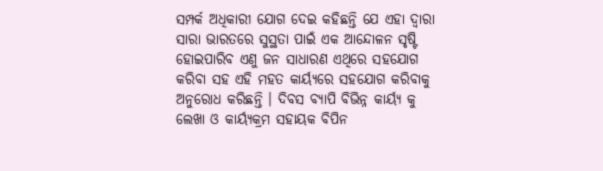ସମ୍ପର୍କ ଅଧିକାରୀ ଯୋଗ ଦେଇ କହିଛନ୍ତି ଯେ ଏହା ଦ୍ୱାରା ସାରା ଭାରତରେ ସୁସ୍ଥତା ପାଇଁ ଏକ ଆନ୍ଦୋଳନ ସୃଷ୍ଟି ହୋଇପାରିବ ଏଣୁ ଜନ ସାଧାରଣ ଏଥିରେ ସହଯୋଗ କରିବା ସହ ଏହି ମହତ କାର୍ୟ୍ୟରେ ସହଯୋଗ କରିବାକୁ ଅନୁରୋଧ କରିଛନ୍ତି । ଦିବସ ବ୍ୟାପି ବିଭିନ୍ନ କାର୍ୟ୍ୟ କୁ ଲେଖା ଓ କାର୍ୟ୍ୟକ୍ରମ ସହାୟକ ବିପିନ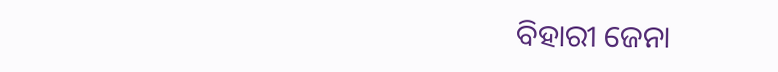ବିହାରୀ ଜେନା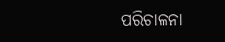ପରିଚାଳନା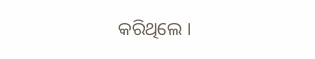କରିଥିଲେ ।